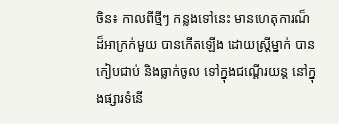ចិន៖ កាលពីថ្មីៗ កន្លងទៅនេះ មានហេតុការណ៏ ដ៏អាក្រក់មួយ បានកើតឡើង ដោយស្រី្តម្នាក់ បានកៀបជាប់ និងធ្លាក់ចូល ទៅក្នុងជណ្តើរយន្ត នៅក្នុងផ្សារទំនើ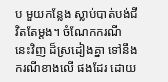ប មួយកន្លែង ស្លាប់បាត់បង់ជីវិតតែម្តង។ ចំណែកករណី នេះវិញ ដ៏ស្រដៀងគ្នា ទៅនឹងករណីខាងលើ ផងដែរ ដោយ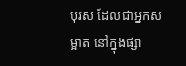បុរស ដែលជាអ្នកសម្អាត នៅក្នុងផ្សា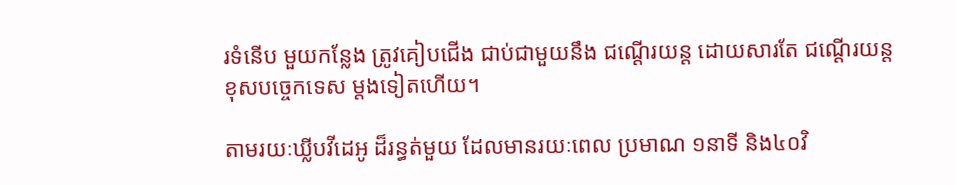រទំនើប មួយកន្លែង ត្រូវគៀបជើង ជាប់ជាមួយនឹង ជណ្តើរយន្ត ដោយសារតែ ជណ្តើរយន្ត ខុសបច្ចេកទេស ម្តងទៀតហើយ។

តាមរយៈឃ្លីបវីដេអូ ដ៏រន្ធត់មួយ ដែលមានរយៈពេល ប្រមាណ ១នាទី និង៤០វិ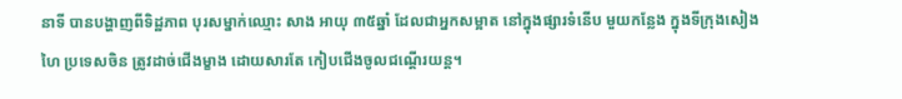នាទី បានបង្ហាញពីទិដ្ឋភាព បុរសម្នាក់ឈ្មោះ សាង អាយុ ៣៥ឆ្នាំ ដែលជាអ្នកសម្អាត នៅក្នុងផ្សារទំនើប មួយកន្លែង ក្នុងទីក្រុងសៀងហៃ ប្រទេសចិន ត្រូវដាច់ជើងម្ខាង ដោយសារតែ កៀបជើងចូលជណ្តើរយន្ត។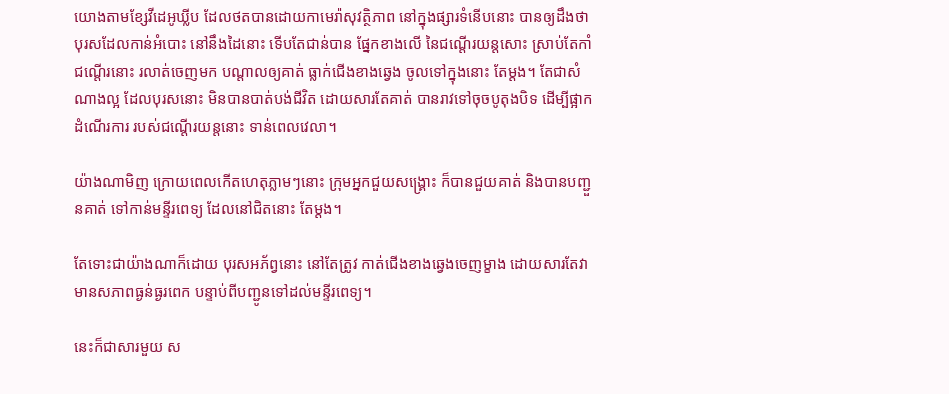យោងតាមខ្សែវីដេអូឃ្លីប ដែលថតបានដោយកាមេរ៉ាសុវត្ថិភាព នៅក្នុងផ្សារទំនើបនោះ បានឲ្យដឹងថា បុរសដែលកាន់អំបោះ នៅនឹងដៃនោះ ទើបតែជាន់បាន ផ្នែកខាងលើ នៃជណ្តើរយន្តសោះ ស្រាប់តែកាំជណ្តើរនោះ រលាត់ចេញមក បណ្តាលឲ្យគាត់ ធ្លាក់ជើងខាងឆ្វេង ចូលទៅក្នុងនោះ តែម្តង។ តែជាសំណាងល្អ ដែលបុរសនោះ មិនបានបាត់បង់ជីវិត ដោយសារតែគាត់ បានរាវទៅចុចបូតុងបិទ ដើម្បីផ្អាកដំណើរការ របស់ជណ្តើរយន្តនោះ ទាន់ពេលវេលា។

យ៉ាងណាមិញ ក្រោយពេលកើតហេតុភ្លាមៗនោះ ក្រុមអ្នកជួយសង្គ្រោះ ក៏បានជួយគាត់ និងបានបញ្ជួនគាត់ ទៅកាន់មន្ទីរពេទ្យ ដែលនៅជិតនោះ តែម្តង។

តែទោះជាយ៉ាងណាក៏ដោយ បុរសអភ័ព្វនោះ នៅតែត្រូវ កាត់ជើងខាងឆ្វេងចេញម្ខាង ដោយសារតែវា មានសភាពធ្ងន់ធ្ងរពេក បន្ទាប់ពីបញ្ជូនទៅដល់មន្ទីរពេទ្យ។

នេះក៏ជាសារមួយ ស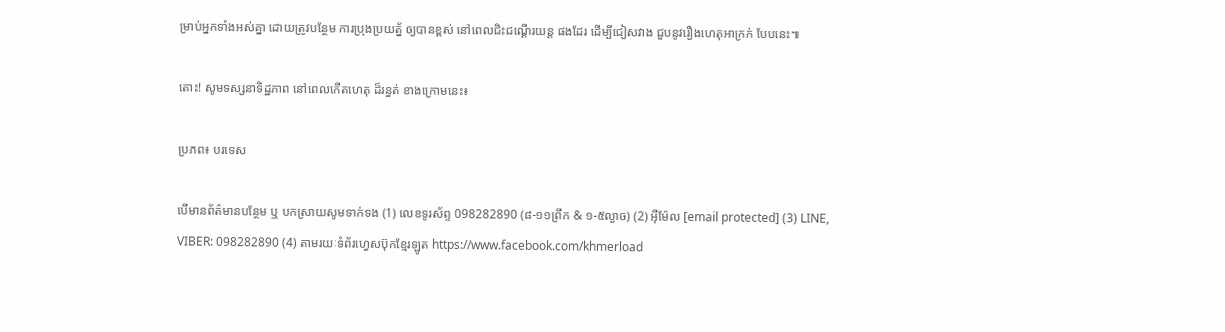ម្រាប់អ្នកទាំងអស់គ្នា ដោយត្រូវបន្ថែម ការប្រុងប្រយត្ន័ ឲ្យបានខ្ពស់ នៅពេលជិះជណ្តើរយន្ត ផងដែរ ដើម្បីជៀសវាង ជួបនូវរឿងហេតុអាក្រក់ បែបនេះ៕

តោះ! សូមទស្សនាទិដ្ឋភាព នៅពេលកើតហេតុ ដ៏រន្ធត់ ខាងក្រោមនេះ៖

ប្រភព៖ បរទេស

បើមានព័ត៌មានបន្ថែម ឬ បកស្រាយសូមទាក់ទង (1) លេខទូរស័ព្ទ 098282890 (៨-១១ព្រឹក & ១-៥ល្ងាច) (2) អ៊ីម៉ែល [email protected] (3) LINE, VIBER: 098282890 (4) តាមរយៈទំព័រហ្វេសប៊ុកខ្មែរឡូត https://www.facebook.com/khmerload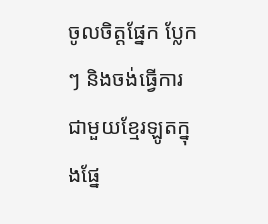ចូលចិត្តផ្នែក ប្លែកៗ និងចង់ធ្វើការជាមួយខ្មែរឡូតក្នុងផ្នែ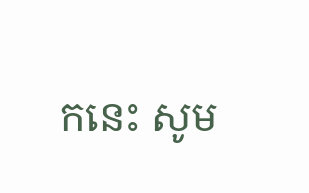កនេះ សូម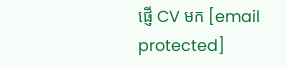ផ្ញើ CV មក [email protected]